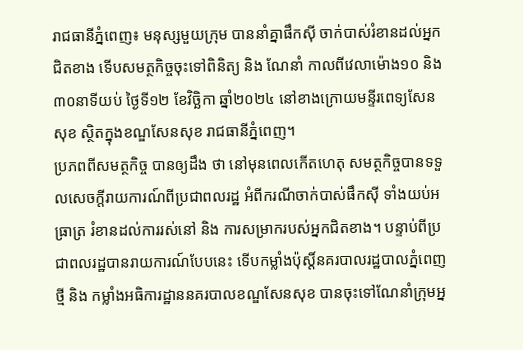រាជធានីភ្នំពេញ៖ មនុស្សមួយក្រុម បាននាំគ្នាផឹកស៊ី ចាក់បាស់រំខានដល់អ្នកជិតខាង ទើបសមត្ថកិច្ចចុះទៅពិនិត្យ និង ណែនាំ កាលពីវេលាម៉ោង១០ និង ៣០នាទីយប់ ថ្ងៃទី១២ ខែវិច្ឆិកា ឆ្នាំ២០២៤ នៅខាងក្រោយមន្ទីរពេទ្យសែន សុខ ស្ថិតក្នុងខណ្ឌសែនសុខ រាជធានីភ្នំពេញ។
ប្រភពពីសមត្ថកិច្ច បានឲ្យដឹង ថា នៅមុនពេលកើតហេតុ សមត្ថកិច្ចបានទទួលសេចក្ដីរាយការណ៍ពីប្រជាពលរដ្ឋ អំពីករណីចាក់បាស់ផឹកស៊ី ទាំងយប់អធ្រាត្រ រំខានដល់ការរស់នៅ និង ការសម្រាករបស់អ្នកជិតខាង។ បន្ទាប់ពីប្រជាពលរដ្ឋបានរាយការណ៍បែបនេះ ទើបកម្លាំងប៉ុស្តិ៍នគរបាលរដ្ឋបាលភ្នំពេញថ្មី និង កម្លាំងអធិការដ្ឋាននគរបាលខណ្ឌសែនសុខ បានចុះទៅណែនាំក្រុមអ្ន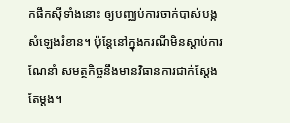កផឹកស៊ីទាំងនោះ ឲ្យបញ្ឈប់ការចាក់បាស់បង្កសំឡេងរំខាន។ ប៉ុន្ដែនៅក្នុងករណីមិនស្តាប់ការណែនាំ សមត្ថកិច្ចនឹងមានវិធានការជាក់ស្តែងតែម្ដង។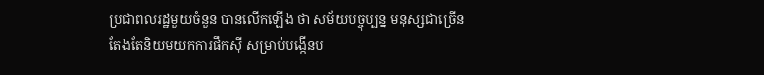ប្រជាពលរដ្ឋមួយចំនួន បានលើកឡើង ថា សម័យបច្ចុប្បន្ន មនុស្សជាច្រើន តែងតែនិយមយកការផឹកស៊ី សម្រាប់បង្កើនប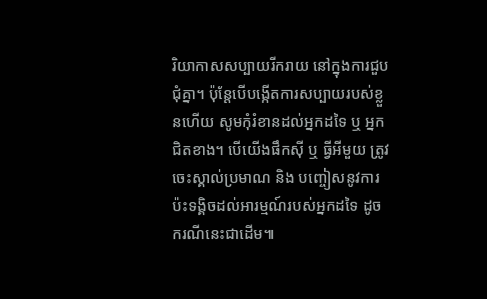រិយាកាសសប្បាយរីករាយ នៅក្នុងការជួបជុំគ្នា។ ប៉ុន្ដែបើបង្កើតការសប្បាយរបស់ខ្លួនហើយ សូមកុំរំខានដល់អ្នកដទៃ ឬ អ្នកជិតខាង។ បើយើងផឹកស៊ី ឬ ធ្វីអីមួយ ត្រូវចេះស្គាល់ប្រមាណ និង បញ្ចៀសនូវការប៉ះទង្គិចដល់អារម្មណ៍របស់អ្នកដទៃ ដូចករណីនេះជាដើម៕